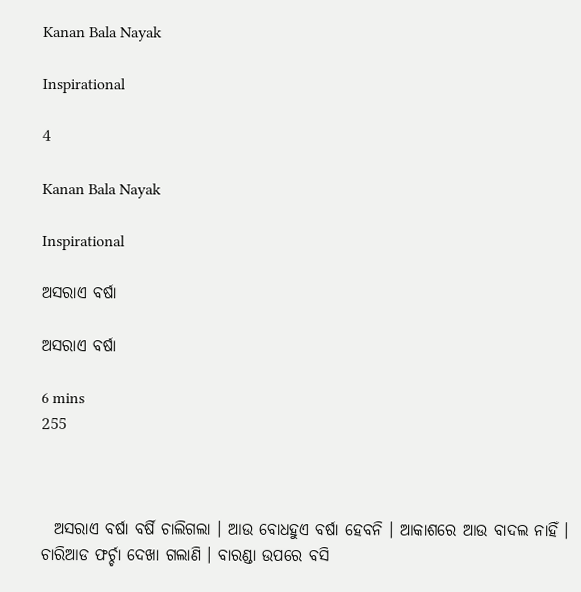Kanan Bala Nayak

Inspirational

4

Kanan Bala Nayak

Inspirational

ଅସରାଏ ବର୍ଷା

ଅସରାଏ ବର୍ଷା

6 mins
255



  ଅସରାଏ ବର୍ଷା ବର୍ଷି ଚାଲିଗଲା । ଆଉ ବୋଧହୁଏ ବର୍ଷା ହେବନି । ଆକାଶରେ ଆଉ ବାଦଲ ନାହିଁ । ଚାରିଆଡ ଫର୍ଚ୍ଚା ଦେଖା ଗଲାଣି । ବାରଣ୍ଡା ଉପରେ ବସି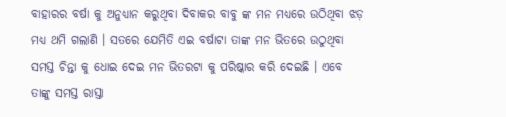ବାହାରର ବର୍ଷା କୁ ଅନୁଧ୍ୟାନ କରୁଥିବା ଦିବାକର ବାବୁ ଙ୍କ ମନ ମଧ୍ୟରେ ଉଠିଥିବା ଝଡ଼ ମଧ୍ୟ ଥମି ଗଲାଣି । ସତରେ ଯେମିତି ଏଇ ବର୍ଷାଟା ତାଙ୍କ ମନ ଭିତରେ ଉଠୁଥିବା ସମସ୍ତ ଚିନ୍ତା କୁ ଧୋଇ ଦେଇ ମନ ଭିତରଟା କୁ ପରିଷ୍କାର କରି ଦେଇଛି । ଏବେ ତାଙ୍କୁ ସମସ୍ତ ରାସ୍ତା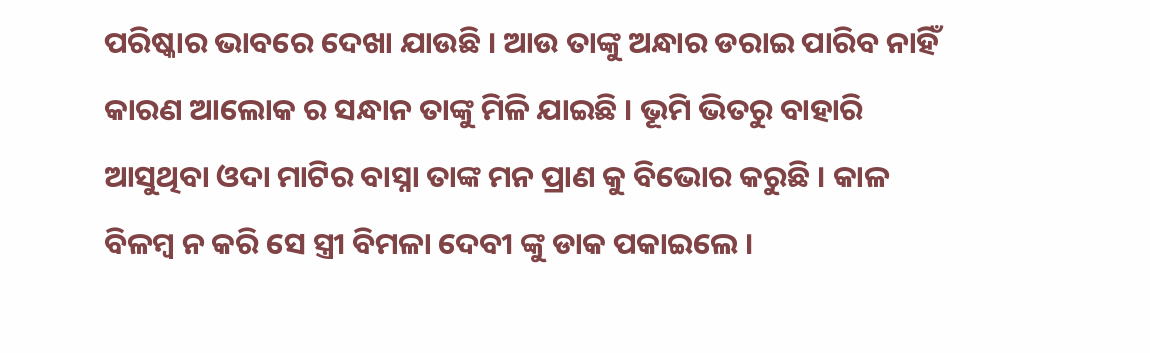ପରିଷ୍କାର ଭାବରେ ଦେଖା ଯାଉଛି । ଆଉ ତାଙ୍କୁ ଅନ୍ଧାର ଡରାଇ ପାରିବ ନାହିଁ କାରଣ ଆଲୋକ ର ସନ୍ଧାନ ତାଙ୍କୁ ମିଳି ଯାଇଛି । ଭୂମି ଭିତରୁ ବାହାରି ଆସୁଥିବା ଓଦା ମାଟିର ବାସ୍ନା ତାଙ୍କ ମନ ପ୍ରାଣ କୁ ବିଭୋର କରୁଛି । କାଳ ବିଳମ୍ବ ନ କରି ସେ ସ୍ତ୍ରୀ ବିମଳା ଦେବୀ ଙ୍କୁ ଡାକ ପକାଇଲେ ।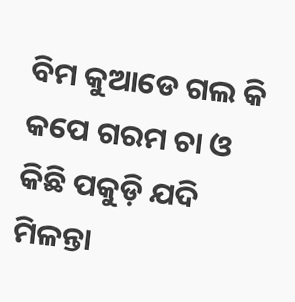ବିମ କୁଆଡେ ଗଲ କି କପେ ଗରମ ଚା ଓ କିଛି ପକୁଡ଼ି ଯଦି ମିଳନ୍ତା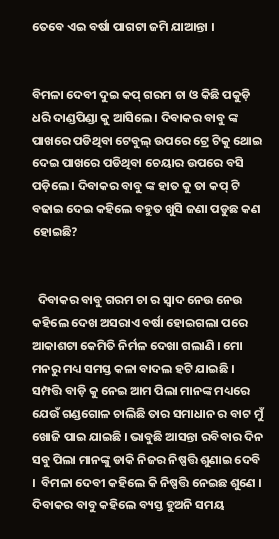ତେବେ ଏଇ ବର୍ଷା ପାଗଟା ଜମି ଯାଆନ୍ତା ।


ବିମଳା ଦେବୀ ଦୁଇ କପ୍ ଗରମ ଚା ଓ କିଛି ପକୁଡ଼ି ଧରି ଦାଣ୍ଡପିଣ୍ଡା କୁ ଆସିଲେ । ଦିବାକର ବାବୁ ଙ୍କ ପାଖରେ ପଡିଥିବା ଟେବୁଲ୍ ଉପରେ ଟ୍ରେ ଟିକୁ ଥୋଇ ଦେଇ ପାଖରେ ପଡିଥିବା ଚେୟାର ଉପରେ ବସି ପଡ଼ିଲେ । ଦିବାକର ବାବୁ ଙ୍କ ହାତ କୁ ତା କପ୍ ଟି ବଢାଇ ଦେଇ କହିଲେ ବହୁତ ଖୁସି ଜଣା ପଡୁଛ କଣ ହୋଇଛି?


  ଦିବାକର ବାବୁ ଗରମ ଚା ର ସ୍ବାଦ ନେଉ ନେଉ କହିଲେ ଦେଖ ଅସରାଏ ବର୍ଷା ହୋଇଗଲା ପରେ ଆକାଶଟା କେମିତି ନିର୍ମଳ ଦେଖା ଗଲାଣି । ମୋ ମନରୁ ମଧ୍ୟ ସମସ୍ତ କଳା ବାଦଲ ହଟି ଯାଇଛି । ସମ୍ପତ୍ତି ବାଡ଼ି କୁ ନେଇ ଆମ ପିଲା ମାନଙ୍କ ମଧ୍ୟରେ ଯେଉଁ ଗଣ୍ଡଗୋଳ ଚାଲିଛି ତାର ସମାଧାନ ର ବାଟ ମୁଁ ଖୋଜି ପାଇ ଯାଇଛି । ଭାବୁଛି ଆସନ୍ତା ରବିବାର ଦିନ ସବୁ ପିଲା ମାନଙ୍କୁ ଡାକି‌ ନିଜର ନିଷ୍ପତ୍ତି ଶୁଣାଇ ଦେବି ।  ବିମଳା ଦେବୀ କହିଲେ କି ନିଷ୍ପତ୍ତି ନେଇଛ ଶୁଣେ । ଦିବାକର ବାବୁ କହିଲେ ବ୍ୟସ୍ତ ହୁଅନି ସମୟ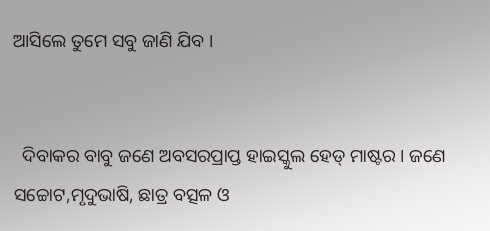ଆସିଲେ ତୁମେ ସବୁ ଜାଣି ଯିବ ।


  ଦିବାକର ବାବୁ ଜଣେ ଅବସରପ୍ରାପ୍ତ ହାଇସ୍କୁଲ ହେଡ୍ ମାଷ୍ଟର । ଜଣେ ସଚ୍ଚୋଟ,ମୃଦୁଭାଷି, ଛାତ୍ର ବତ୍ସଳ ଓ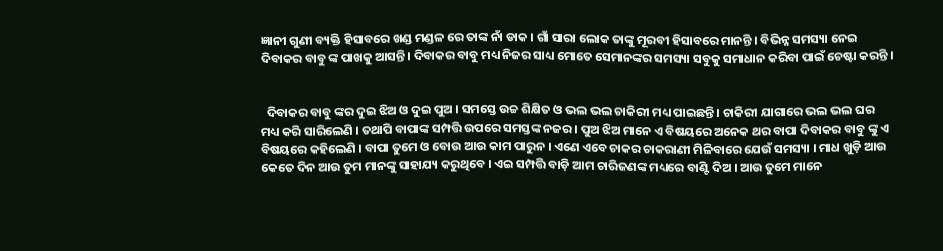ଜ୍ଞାନୀ ଗୁଣୀ ବ୍ୟକ୍ତି ହିସାବରେ ଖଣ୍ଡ ମଣ୍ଡଳ ରେ ତାଙ୍କ ନାଁ ଡାକ । ଗାଁ ସାରା ଲୋକ ତାଙ୍କୁ ମୂରବୀ ହିସାବରେ ମାନନ୍ତି । ବିଭିନ୍ନ ସମସ୍ୟା ନେଇ ଦିବାକର ବାବୁ ଙ୍କ ପାଖକୁ ଆସନ୍ତି । ଦିବାକର ବାବୁ ମଧ୍ୟ ନିଜର ସାଧ୍ୟ ମୋତେ ସେମାନଙ୍କର ସମସ୍ୟା‌ ସବୁକୁ ସମାଧାନ କରିବା ପାଇଁ ଚେଷ୍ଟା କରନ୍ତି ।


  ଦିବାକର ବାବୁ ଙ୍କର ଦୁଇ ଝିଅ ଓ ଦୁଇ ପୁଅ । ସମସ୍ତେ ଉଚ୍ଚ ଶିକ୍ଷିତ ଓ ଭଲ ଭଲ ଚାକିରୀ ମଧ୍ୟ ପାଇଛନ୍ତି । ଚାକିରୀ ଯାଗାରେ ଭଲ ଭଲ ଘର ମଧ୍ୟ କରି ସାରିଲେଣି । ତଥାପି ବାପାଙ୍କ ସମ୍ପତ୍ତି ଉପରେ ସମସ୍ତଙ୍କ ନଜର । ପୁଅ ଝିଅ ମାନେ ଏ ବିଷୟରେ ଅନେକ ଥର ବାପା ଦିବାକର ବାବୁ ଙ୍କୁ ଏ ବିଷୟରେ କହିଲେଣି । ବାପା ତୁମେ ଓ ବୋଉ ଆଉ କାମ ପାରୁନ । ଏଣେ ଏବେ ଚାକର ଚାକରାଣୀ ମିଳିବାରେ ଯେଉଁ ସମସ୍ୟା । ମାଧ ଖୁଡ଼ି ଆଉ କେତେ ଦିନ ଆଉ ତୁମ ମାନଙ୍କୁ ସାହାଯ୍ୟ କରୁଥିବେ । ଏଇ ସମ୍ପତ୍ତି ବାଡ଼ି ଆମ ଚାରିଜଣଙ୍କ ମଧ୍ୟରେ ବାଣ୍ଟି ଦିଅ‌ । ଆଉ ତୁମେ ମାନେ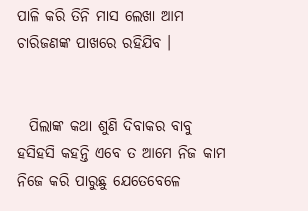ପାଳି‌ କରି ତିନି ମାସ ଲେଖା ଆମ ଚାରିଜଣଙ୍କ ପାଖରେ ରହିଯିବ ।


  ପିଲାଙ୍କ କଥା ଶୁଣି ଦିବାକର ବାବୁ ହସିହସି କହନ୍ତି ଏବେ ତ ଆମେ ନିଜ କାମ ନିଜେ କରି ପାରୁଛୁ ଯେତେବେଳେ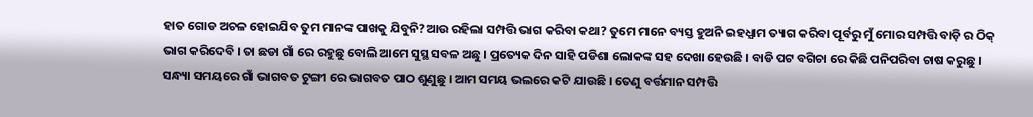ହାତ ଗୋଡ ଅଚଳ ହୋଇଯିବ ତୁମ ମାନଙ୍କ ପାଖକୁ ଯିବୁନି?ଆଉ ରହିଲା ସମ୍ପତ୍ତି ଭାଗ କରିବା କଥା? ତୁମେ ମାନେ ବ୍ୟସ୍ତ ହୁଅନି ଇହଧ୍ଯାମ ତ୍ୟାଗ କରିବା ପୂର୍ବରୁ ମୁଁ ମୋର ସମ୍ପତ୍ତି ବାଡ଼ି ର ଠିକ୍ ଭାଗ କରିଦେବି । ତା ଛଡା ଗାଁ ରେ ରହୁଛୁ ବୋଲି ଆମେ ସୁସ୍ଥ ସବଳ ଅଛୁ । ପ୍ରତ୍ୟେକ ଦିନ ସାହି ପଡିଶା ଲୋକଙ୍କ ସହ ଦେଖା ହେଉଛି । ବାଡି ପଟ ବଗିଚା ରେ କିଛି ପନିପରିବା ଚାଷ କରୁଛୁ । ସନ୍ଧ୍ୟା ସମୟରେ ଗାଁ ଭାଗବତ ଟୁଙ୍ଗୀ ରେ ଭାଗବତ ପାଠ ଶୁଣୁଛୁ । ଆମ ସମୟ ଭଲରେ କଟି ଯାଉଛି । ତେଣୁ ବର୍ତ୍ତମାନ ସମ୍ପତ୍ତି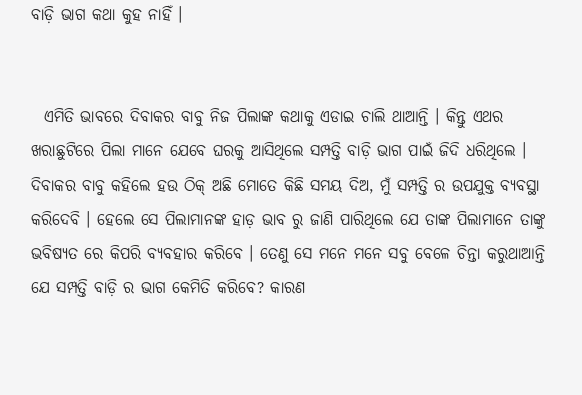ବାଡ଼ି ଭାଗ କଥା କୁହ ନାହିଁ ।


  ଏମିତି ଭାବରେ ଦିବାକର ବାବୁ ନିଜ ପିଲାଙ୍କ କଥାକୁ ଏଡାଇ ଚାଲି ଥାଆନ୍ତି । କିନ୍ତୁ ଏଥର ଖରାଛୁଟିରେ ପିଲା ମାନେ ଯେବେ ଘରକୁ ଆସିଥିଲେ ସମ୍ପତ୍ତି ବାଡ଼ି ଭାଗ ପାଇଁ ଜିଦି ଧରିଥିଲେ । ଦିବାକର ବାବୁ କହିଲେ ହଉ ଠିକ୍ ଅଛି ମୋତେ କିଛି ସମୟ ଦିଅ, ମୁଁ ସମ୍ପତ୍ତି ର ଉପଯୁକ୍ତ ବ୍ୟବସ୍ଥା କରିଦେବି । ହେଲେ ସେ ପିଲାମାନଙ୍କ ହାଡ଼ ଭାବ ରୁ ଜାଣି ପାରିଥିଲେ ଯେ ତାଙ୍କ ପିଲାମାନେ ତାଙ୍କୁ ଭବିଷ୍ୟତ ରେ କିପରି ବ୍ୟବହାର କରିବେ । ତେଣୁ ସେ ମନେ ମନେ ସବୁ ବେଳେ ଚିନ୍ତା କରୁଥାଆନ୍ତି ଯେ ସମ୍ପତ୍ତି ବାଡ଼ି ର ଭାଗ କେମିତି କରିବେ? କାରଣ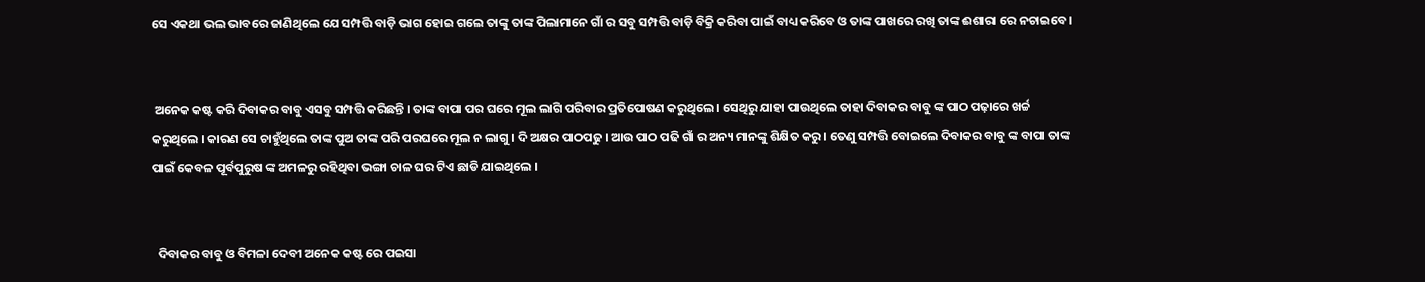ସେ ଏକଥା ଭଲ ଭାବରେ ଜାଣିଥିଲେ ଯେ ସମ୍ପତ୍ତି ବାଡ଼ି ଭାଗ ହୋଇ ଗଲେ ତାଙ୍କୁ ତାଙ୍କ ପିଲାମାନେ ଗାଁ ର ସବୁ ସମ୍ପତ୍ତି ବାଡ଼ି ବିକ୍ରି କରିବା ପାଇଁ ବାଧ୍ୟ କରିବେ ଓ ତାଙ୍କ ପାଖରେ ରଖି ତାଙ୍କ ଈଶାରା ରେ ନଚାଇବେ ।


 ଅନେକ କଷ୍ଟ କରି ଦିବାକର ବାବୁ ଏସବୁ ସମ୍ପତ୍ତି କରିଛନ୍ତି । ତାଙ୍କ ବାପା ପର ଘରେ ମୂଲ ଲାଗି ପରିବାର ପ୍ରତିପୋଷଣ କରୁଥିଲେ । ସେଥିରୁ ଯାହା ପାଉଥିଲେ ତାହା ଦିବାକର ବାବୁ ଙ୍କ ପାଠ ପଢ଼ାରେ ଖର୍ଚ୍ଚ କରୁଥିଲେ । କାରଣ ସେ ଚାହୁଁଥିଲେ ତାଙ୍କ ପୁଅ ତାଙ୍କ ପରି ପର‌ଘରେ ମୂଲ ନ ଲାଗୁ । ଦି ଅକ୍ଷର ପାଠପଢୁ । ଆଉ ପାଠ ପଢି ଗାଁ ର ଅନ୍ୟ ମାନଙ୍କୁ ଶିକ୍ଷିତ କରୁ । ତେଣୁ ସମ୍ପତ୍ତି ବୋଇଲେ ଦିବାକର ବାବୁ ଙ୍କ ବାପା ତାଙ୍କ ପାଇଁ କେବଳ ପୂର୍ବପୁରୁଷ ଙ୍କ ଅମଳରୁ ରହିଥିବା ଭଙ୍ଗା ଚାଳ ଘର ଟିଏ ଛାଡି ଯାଇଥିଲେ ।


  ଦିବାକର ବାବୁ ଓ ବିମଳା ଦେବୀ ଅନେକ କଷ୍ଟ ରେ ପଇସା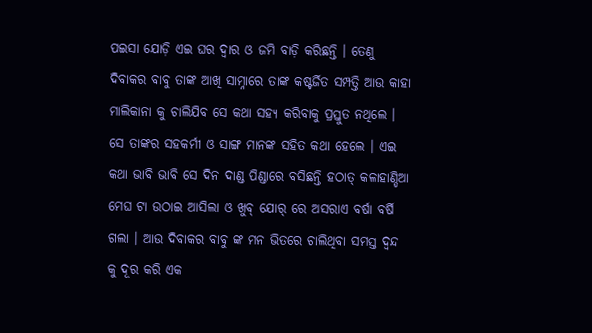ପଇସା ଯୋଡ଼ି ଏଇ ଘର ଦ୍ବାର ଓ ଜମି ବାଡ଼ି କରିଛନ୍ତି । ତେଣୁ ଦିବାକର ବାବୁ ତାଙ୍କ ଆଖି ସାମ୍ନାରେ ତାଙ୍କ କଷ୍ଟର୍ଜିତ ସମ୍ପତ୍ତି ଆଉ କାହା ମାଲିକାନା କୁ ଚାଲିଯିବ ସେ କଥା ସହ୍ୟ କରିବାକୁ ପ୍ରସ୍ତୁତ ନଥିଲେ । ସେ ତାଙ୍କର ସହକର୍ମୀ ଓ ସାଙ୍ଗ ମାନଙ୍କ ସହିତ କଥା ହେଲେ । ଏଇ କଥା ଭାବି ଭାବି ସେ ଦିନ ଦାଣ୍ଡ ପିଣ୍ଡାରେ ବସିଛନ୍ତି ହଠାତ୍ କଳାହାଣ୍ଡିଆ ମେଘ ଟା ଉଠାଇ ଆସିଲା ଓ ଖୁବ୍ ଯୋର୍ ରେ ଅସରାଏ ବର୍ଷା ବର୍ଷି ଗଲା । ଆଉ ଦିବାକର ବାବୁ ଙ୍କ ମନ ଭିତରେ ଚାଲିଥିବା ସମସ୍ତ ଦ୍ବନ୍ଦ କୁ ଦୂର କରି ଏକ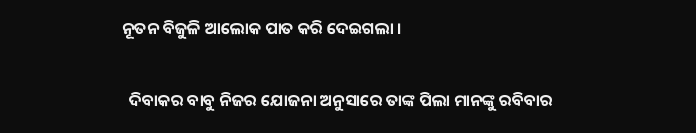ନୂତନ ବିଜୁଳି ଆଲୋକ ପାତ କରି ଦେଇଗଲା ।


  ଦିବାକର ବାବୁ ନିଜର ଯୋଜନା ଅନୁସାରେ ତାଙ୍କ ପିଲା ମାନଙ୍କୁ ରବିବାର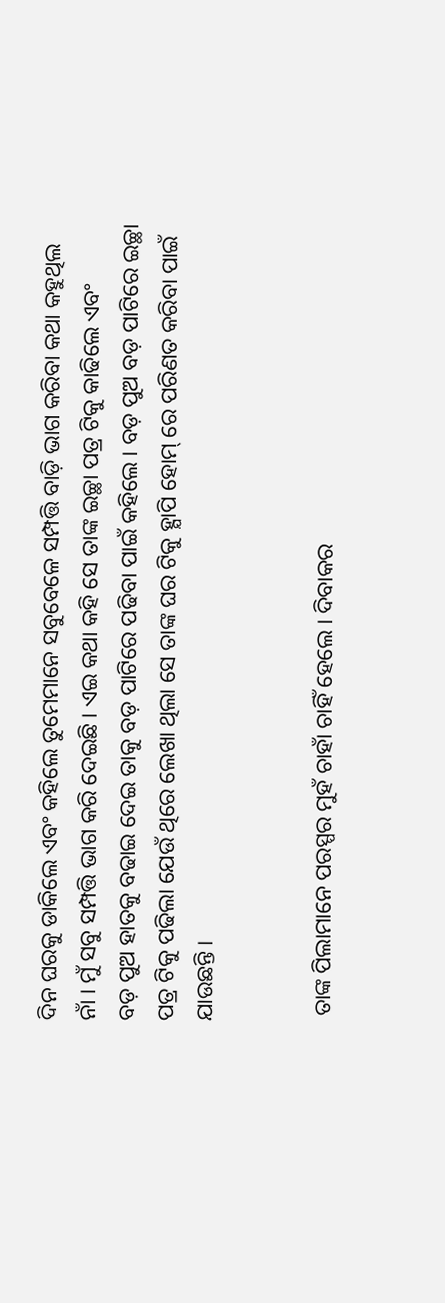ଦିନ ଘରକୁ ଡାକିଲେ ଏବଂ କହିଲେ ତୁମେମାନେ ସବୁବେଳେ ସମ୍ପତ୍ତି ବାଡ଼ି ଭାଗ କରିବା କଥା କହୁଥିଲ ନାଁ । ମୁଁ ସବୁ ସମ୍ପତ୍ତି ଭାଗ କରି ଦେଇଛି । ଏଇ କଥା କହି ସେ ତାଙ୍କ ଇଚ୍ଛା ପତ୍ର ଟିକୁ କାଢିଲେ ଏବଂ ବଡ଼ ‌ପୁଅ ହାତକୁ ବଢାଇ ଦେଇ ତାକୁ ବଡ଼ ପାଟିରେ ‌ପଢିବା ପାଇଁ କହିଲେ । ବଡ଼ ପୁଅ ବଡ଼ ପାଟିରେ ଇଚ୍ଛା ପତ୍ର ଟିକୁ ପଢିଲା ଯେଉଁ ଥିରେ ଲେଖା ଥିଲା ସେ ତାଙ୍କ ଘର ଟିକୁ ହ୍ଯାପି ହୋମ୍ ରେ ପରିଣତ କରିବା ପାଇଁ ଯାଉଛନ୍ତି ।


 ତାଙ୍କ ପିଲାମାନେ ପରସ୍ପର ମୁହଁ ଚାହାଁ ଚାହିଁ ହେଲେ । ଦିବାକର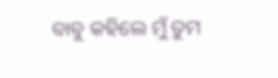ବାବୁ କହିଲେ ମୁଁ ତୁମ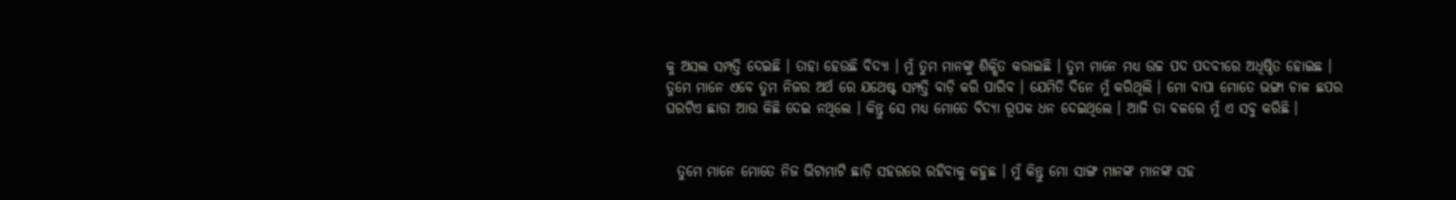କୁ ଅସଲ ସମ୍ପତ୍ତି ଦେଇଛି । ତାହା ହେଉଛି ବିଦ୍ୟା । ମୁଁ ତୁମ ମାନଙ୍କୁ ଶିକ୍ଷିତ କରାଇଛି । ତୁମ ମାନେ ମଧ୍ୟ ଉଚ୍ଚ ପଦ ପଦବୀରେ ଅଧିଷ୍ଠିତ ହୋଇଛ । ତୁମେ ମାନେ ଏବେ ତୁମ ନିଜର ଅର୍ଥ ରେ ଯଥେଷ୍ଟ ସମ୍ପତ୍ତି ବାଡ଼ି କରି ପାରିବ । ଯେମିତି ଦିନେ ମୁଁ କରିଥିଲି । ମୋ ବାପା ମୋତେ ଭଙ୍ଗା ଚାଳ ଛପର ଘରଟିଏ ଛାଡା ଆଉ କିଛି ଦେଇ ନଥିଲେ । କିନ୍ତୁ ସେ ମଧ୍ୟ ମୋତେ ବିଦ୍ୟା ରୂପକ ଧନ ଦେଇଥିଲେ । ଆଜି ତା ବଳରେ ମୁଁ ଏ ସବୁ କରିଛି ।


  ତୁମେ ମାନେ ମୋତେ ନିଜ ଭିଟାମାଟି ଛାଡ଼ି ସହରରେ ରହିବାକୁ କହୁଛ । ମୁଁ କିନ୍ତୁ ମୋ ସାଙ୍ଗ ମାନଙ୍କ ମାନଙ୍କ ସହ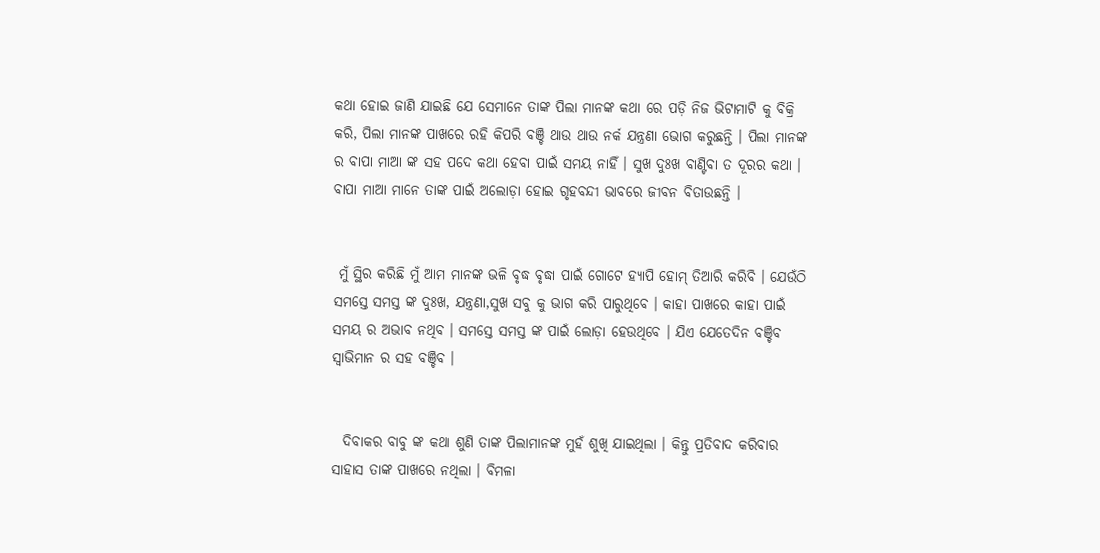କଥା ହୋଇ ଜାଣି ଯାଇଛି ଯେ ସେମାନେ ତାଙ୍କ ପିଲା ମାନଙ୍କ କଥା ରେ ପଡ଼ି ନିଜ ଭିଟାମାଟି କୁ ବିକ୍ରି କରି, ପିଲା ମାନଙ୍କ ପାଖରେ ରହି କିପରି ବଞ୍ଚି ଥାଉ ଥାଉ ନର୍କ ଯନ୍ତ୍ରଣା ଭୋଗ କରୁଛନ୍ତି । ପିଲା ମାନଙ୍କ ର ବାପା ମାଆ ଙ୍କ ସହ ପଦେ କଥା ହେବା ପାଇଁ ସମୟ ନାହିଁ । ସୁଖ ଦୁଃଖ ବାଣ୍ଟିବା ତ ଦୂରର କଥା । ବାପା ମାଆ ମାନେ ତାଙ୍କ ପାଇଁ ଅଲୋଡ଼ା ହୋଇ ଗୃହବନ୍ଦୀ ଭାବରେ ଜୀବନ ବିତାଉଛନ୍ତି ।


 ମୁଁ ସ୍ଥିର କରିଛି ମୁଁ ଆମ ମାନଙ୍କ ଭଳି ବୃଦ୍ଧ ବୃଦ୍ଧା ପାଇଁ ଗୋଟେ ହ୍ଯାପି ହୋମ୍ ତିଆରି କରିବି । ଯେଉଁଠି ସମସ୍ତେ ସମସ୍ତ ଙ୍କ ଦୁଃଖ, ଯନ୍ତ୍ରଣା,ସୁଖ ସବୁ କୁ ଭାଗ କରି ପାରୁଥିବେ । କାହା ପାଖରେ କାହା ପାଇଁ ସମୟ ର ଅଭାବ ନଥିବ । ସମସ୍ତେ ସମସ୍ତ ଙ୍କ ପାଇଁ ଲୋଡ଼ା ହେଉଥିବେ । ଯିଏ ଯେତେଦିନ ବଞ୍ଚିବ ସ୍ବାଭିମାନ ର ସହ ବଞ୍ଚିବ ।


  ଦିବାକର ବାବୁ ଙ୍କ କଥା ଶୁଣି ତାଙ୍କ ପିଲାମାନଙ୍କ ମୁହଁ ଶୁଖି ଯାଇଥିଲା । କିନ୍ତୁ ପ୍ରତିବାଦ କରିବାର ସାହାସ ତାଙ୍କ ପାଖରେ ନଥିଲା । ବିମଳା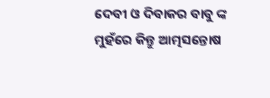ଦେବୀ ଓ ଦିବାକର ବାବୁ ଙ୍କ ମୁହଁରେ କିନ୍ତୁ ଆତ୍ମସନ୍ତୋଷ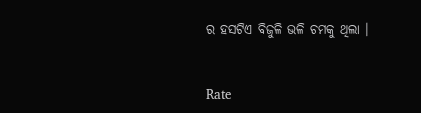ର ହସଟିଏ ବିଜୁଳି ଭଳି ଚମକୁ ଥିଲା ।


Rate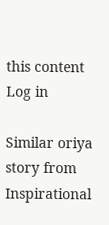this content
Log in

Similar oriya story from Inspirational